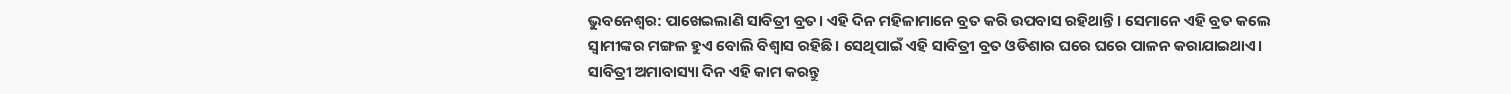ଭୁବନେଶ୍ବର: ପାଖେଇଲାଣି ସାବିତ୍ରୀ ବ୍ରତ। ଏହି ଦିନ ମହିଳାମାନେ ବ୍ରତ କରି ଉପବାସ ରହିଥାନ୍ତି। ସେମାନେ ଏହି ବ୍ରତ କଲେ ସ୍ବାମୀଙ୍କର ମଙ୍ଗଳ ହୁଏ ବୋଲି ବିଶ୍ବାସ ରହିଛି। ସେଥିପାଇଁ ଏହି ସାବିତ୍ରୀ ବ୍ରତ ଓଡିଶାର ଘରେ ଘରେ ପାଳନ କରାଯାଇଥାଏ।
ସାବିତ୍ରୀ ଅମାବାସ୍ୟା ଦିନ ଏହି କାମ କରନ୍ତୁ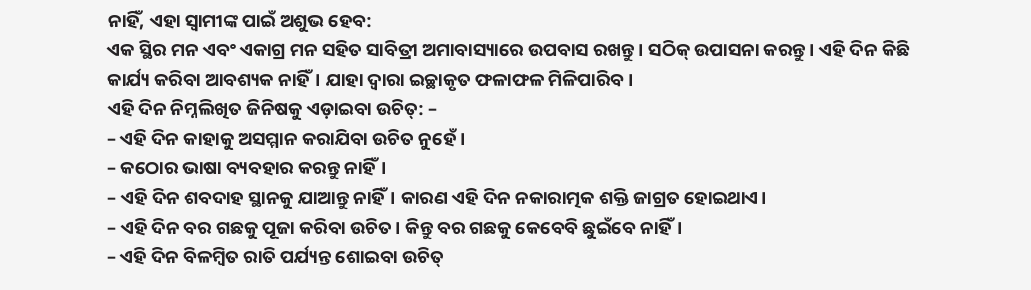ନାହିଁ, ଏହା ସ୍ୱାମୀଙ୍କ ପାଇଁ ଅଶୁଭ ହେବ:
ଏକ ସ୍ଥିର ମନ ଏବଂ ଏକାଗ୍ର ମନ ସହିତ ସାବିତ୍ରୀ ଅମାବାସ୍ୟାରେ ଉପବାସ ରଖନ୍ତୁ। ସଠିକ୍ ଉପାସନା କରନ୍ତୁ। ଏହି ଦିନ କିଛି କାର୍ଯ୍ୟ କରିବା ଆବଶ୍ୟକ ନାହିଁ। ଯାହା ଦ୍ଵାରା ଇଚ୍ଛାକୃତ ଫଳାଫଳ ମିଳିପାରିବ।
ଏହି ଦିନ ନିମ୍ନଲିଖିତ ଜିନିଷକୁ ଏଡ଼ାଇବା ଉଚିତ୍: –
– ଏହି ଦିନ କାହାକୁ ଅସମ୍ମାନ କରାଯିବା ଉଚିତ ନୁହେଁ।
– କଠୋର ଭାଷା ବ୍ୟବହାର କରନ୍ତୁ ନାହିଁ।
– ଏହି ଦିନ ଶବଦାହ ସ୍ଥାନକୁ ଯାଆନ୍ତୁ ନାହିଁ। କାରଣ ଏହି ଦିନ ନକାରାତ୍ମକ ଶକ୍ତି ଜାଗ୍ରତ ହୋଇଥାଏ।
– ଏହି ଦିନ ବର ଗଛକୁ ପୂଜା କରିବା ଉଚିତ। କିନ୍ତୁ ବର ଗଛକୁ କେବେବି ଛୁଇଁବେ ନାହିଁ।
– ଏହି ଦିନ ବିଳମ୍ବିତ ରାତି ପର୍ଯ୍ୟନ୍ତ ଶୋଇବା ଉଚିତ୍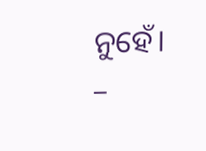ନୁହେଁ।
–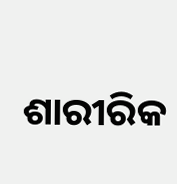ଶାରୀରିକ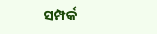ସମ୍ପର୍କ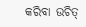କରିବା ଉଚିତ୍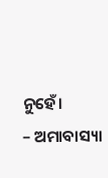ନୁହେଁ।
– ଅମାବାସ୍ୟା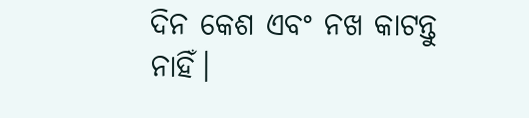ଦିନ କେଶ ଏବଂ ନଖ କାଟନ୍ତୁ ନାହିଁ।